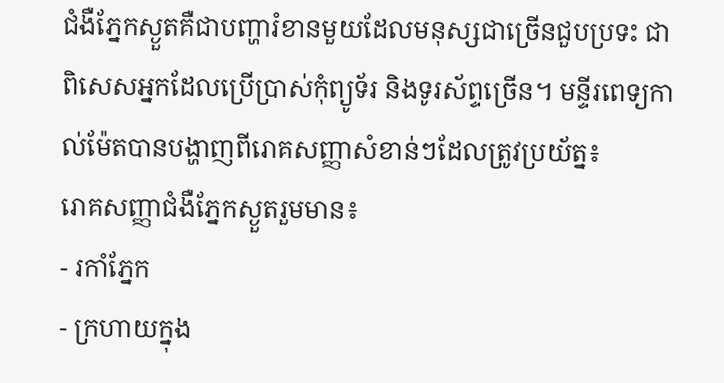ជំងឺភ្នែកស្ងួតគឺជាបញ្ហារំខានមួយដែលមនុស្សជាច្រើនជួបប្រទះ ជាពិសេសអ្នកដែលប្រើប្រាស់កុំព្យូទ័រ និងទូរស័ព្ទច្រើន។ មន្ទីរពេទ្យកាល់ម៉ែតបានបង្ហាញពីរោគសញ្ញាសំខាន់ៗដែលត្រូវប្រយ័ត្ន៖
រោគសញ្ញាជំងឺភ្នែកស្ងួតរួមមាន៖
- រកាំភ្នែក
- ក្រហាយក្នុង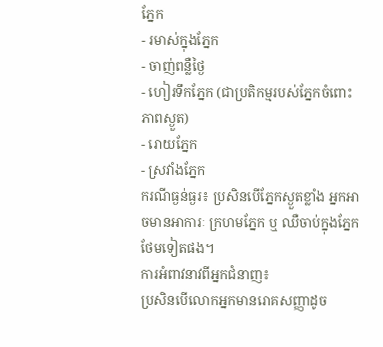ភ្នែក
- រមាស់ក្នុងភ្នែក
- ចាញ់ពន្លឺថ្ងៃ
- ហៀរទឹកភ្នែក (ជាប្រតិកម្មរបស់ភ្នែកចំពោះភាពស្ងួត)
- រោយភ្នែក
- ស្រវាំងភ្នែក
ករណីធ្ងន់ធ្ងរ៖ ប្រសិនបើភ្នែកស្ងួតខ្លាំង អ្នកអាចមានអាការៈ ក្រហមភ្នែក ឬ ឈឺចាប់ក្នុងភ្នែក ថែមទៀតផង។
ការអំពាវនាវពីអ្នកជំនាញ៖
ប្រសិនបើលោកអ្នកមានរោគសញ្ញាដូច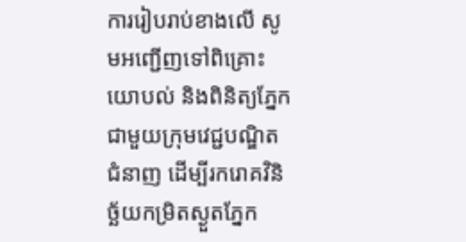ការរៀបរាប់ខាងលើ សូមអញ្ជើញទៅពិគ្រោះយោបល់ និងពិនិត្យភ្នែកជាមួយក្រុមវេជ្ជបណ្ឌិតជំនាញ ដើម្បីរករោគវិនិច្ឆ័យកម្រិតស្ងួតភ្នែក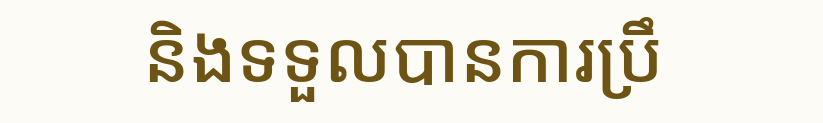និងទទួលបានការប្រឹ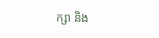ក្សា និង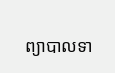ព្យាបាលទា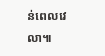ន់ពេលវេលា៕